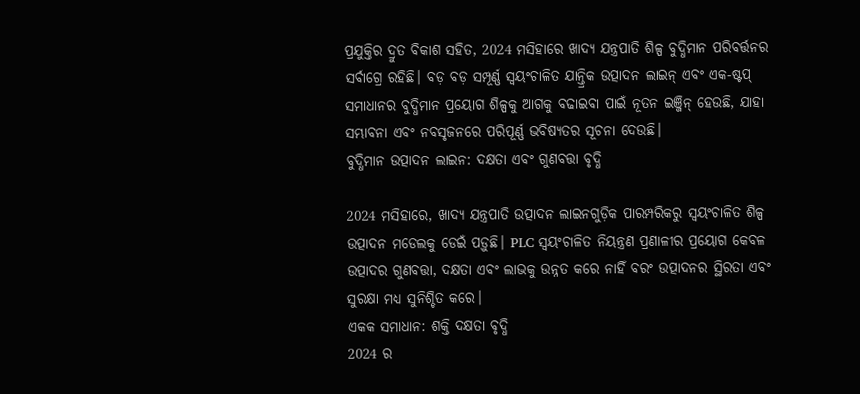ପ୍ରଯୁକ୍ତିର ଦ୍ରୁତ ବିକାଶ ସହିତ, 2024 ମସିହାରେ ଖାଦ୍ୟ ଯନ୍ତ୍ରପାତି ଶିଳ୍ପ ବୁଦ୍ଧିମାନ ପରିବର୍ତ୍ତନର ସର୍ବାଗ୍ରେ ରହିଛି। ବଡ଼ ବଡ଼ ସମ୍ପୂର୍ଣ୍ଣ ସ୍ୱୟଂଚାଳିତ ଯାନ୍ତ୍ରିକ ଉତ୍ପାଦନ ଲାଇନ୍ ଏବଂ ଏକ-ଷ୍ଟପ୍ ସମାଧାନର ବୁଦ୍ଧିମାନ ପ୍ରୟୋଗ ଶିଳ୍ପକୁ ଆଗକୁ ବଢାଇବା ପାଇଁ ନୂତନ ଇଞ୍ଜିନ୍ ହେଉଛି, ଯାହା ସମ୍ଭାବନା ଏବଂ ନବସୃଜନରେ ପରିପୂର୍ଣ୍ଣ ଭବିଷ୍ୟତର ସୂଚନା ଦେଉଛି।
ବୁଦ୍ଧିମାନ ଉତ୍ପାଦନ ଲାଇନ: ଦକ୍ଷତା ଏବଂ ଗୁଣବତ୍ତା ବୃଦ୍ଧି

2024 ମସିହାରେ, ଖାଦ୍ୟ ଯନ୍ତ୍ରପାତି ଉତ୍ପାଦନ ଲାଇନଗୁଡ଼ିକ ପାରମ୍ପରିକରୁ ସ୍ୱୟଂଚାଳିତ ଶିଳ୍ପ ଉତ୍ପାଦନ ମଡେଲକୁ ଡେଇଁ ପଡ଼ୁଛି। PLC ସ୍ୱୟଂଚାଳିତ ନିୟନ୍ତ୍ରଣ ପ୍ରଣାଳୀର ପ୍ରୟୋଗ କେବଳ ଉତ୍ପାଦର ଗୁଣବତ୍ତା, ଦକ୍ଷତା ଏବଂ ଲାଭକୁ ଉନ୍ନତ କରେ ନାହିଁ ବରଂ ଉତ୍ପାଦନର ସ୍ଥିରତା ଏବଂ ସୁରକ୍ଷା ମଧ୍ୟ ସୁନିଶ୍ଚିତ କରେ।
ଏକକ ସମାଧାନ: ଶକ୍ତି ଦକ୍ଷତା ବୃଦ୍ଧି
2024 ର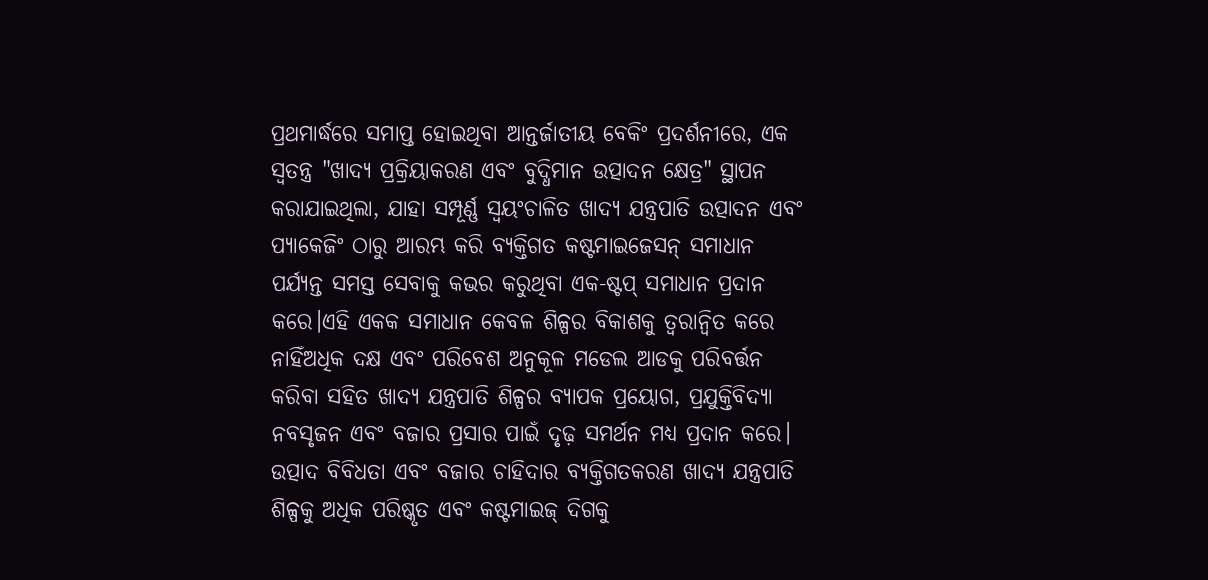ପ୍ରଥମାର୍ଦ୍ଧରେ ସମାପ୍ତ ହୋଇଥିବା ଆନ୍ତର୍ଜାତୀୟ ବେକିଂ ପ୍ରଦର୍ଶନୀରେ, ଏକ ସ୍ୱତନ୍ତ୍ର "ଖାଦ୍ୟ ପ୍ରକ୍ରିୟାକରଣ ଏବଂ ବୁଦ୍ଧିମାନ ଉତ୍ପାଦନ କ୍ଷେତ୍ର" ସ୍ଥାପନ କରାଯାଇଥିଲା, ଯାହା ସମ୍ପୂର୍ଣ୍ଣ ସ୍ୱୟଂଚାଳିତ ଖାଦ୍ୟ ଯନ୍ତ୍ରପାତି ଉତ୍ପାଦନ ଏବଂ ପ୍ୟାକେଜିଂ ଠାରୁ ଆରମ୍ଭ କରି ବ୍ୟକ୍ତିଗତ କଷ୍ଟମାଇଜେସନ୍ ସମାଧାନ ପର୍ଯ୍ୟନ୍ତ ସମସ୍ତ ସେବାକୁ କଭର କରୁଥିବା ଏକ-ଷ୍ଟପ୍ ସମାଧାନ ପ୍ରଦାନ କରେ।ଏହି ଏକକ ସମାଧାନ କେବଳ ଶିଳ୍ପର ବିକାଶକୁ ତ୍ୱରାନ୍ୱିତ କରେ ନାହିଁଅଧିକ ଦକ୍ଷ ଏବଂ ପରିବେଶ ଅନୁକୂଳ ମଡେଲ ଆଡକୁ ପରିବର୍ତ୍ତନ କରିବା ସହିତ ଖାଦ୍ୟ ଯନ୍ତ୍ରପାତି ଶିଳ୍ପର ବ୍ୟାପକ ପ୍ରୟୋଗ, ପ୍ରଯୁକ୍ତିବିଦ୍ୟା ନବସୃଜନ ଏବଂ ବଜାର ପ୍ରସାର ପାଇଁ ଦୃଢ଼ ସମର୍ଥନ ମଧ୍ୟ ପ୍ରଦାନ କରେ।
ଉତ୍ପାଦ ବିବିଧତା ଏବଂ ବଜାର ଚାହିଦାର ବ୍ୟକ୍ତିଗତକରଣ ଖାଦ୍ୟ ଯନ୍ତ୍ରପାତି ଶିଳ୍ପକୁ ଅଧିକ ପରିଷ୍କୃତ ଏବଂ କଷ୍ଟମାଇଜ୍ ଦିଗକୁ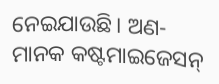ନେଇଯାଉଛି। ଅଣ-ମାନକ କଷ୍ଟମାଇଜେସନ୍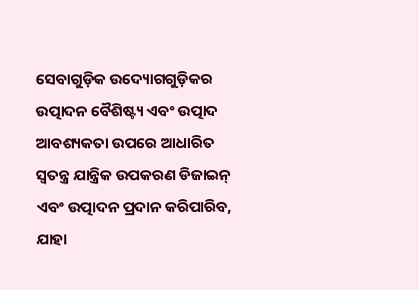ସେବାଗୁଡ଼ିକ ଉଦ୍ୟୋଗଗୁଡ଼ିକର ଉତ୍ପାଦନ ବୈଶିଷ୍ଟ୍ୟ ଏବଂ ଉତ୍ପାଦ ଆବଶ୍ୟକତା ଉପରେ ଆଧାରିତ ସ୍ୱତନ୍ତ୍ର ଯାନ୍ତ୍ରିକ ଉପକରଣ ଡିଜାଇନ୍ ଏବଂ ଉତ୍ପାଦନ ପ୍ରଦାନ କରିପାରିବ, ଯାହା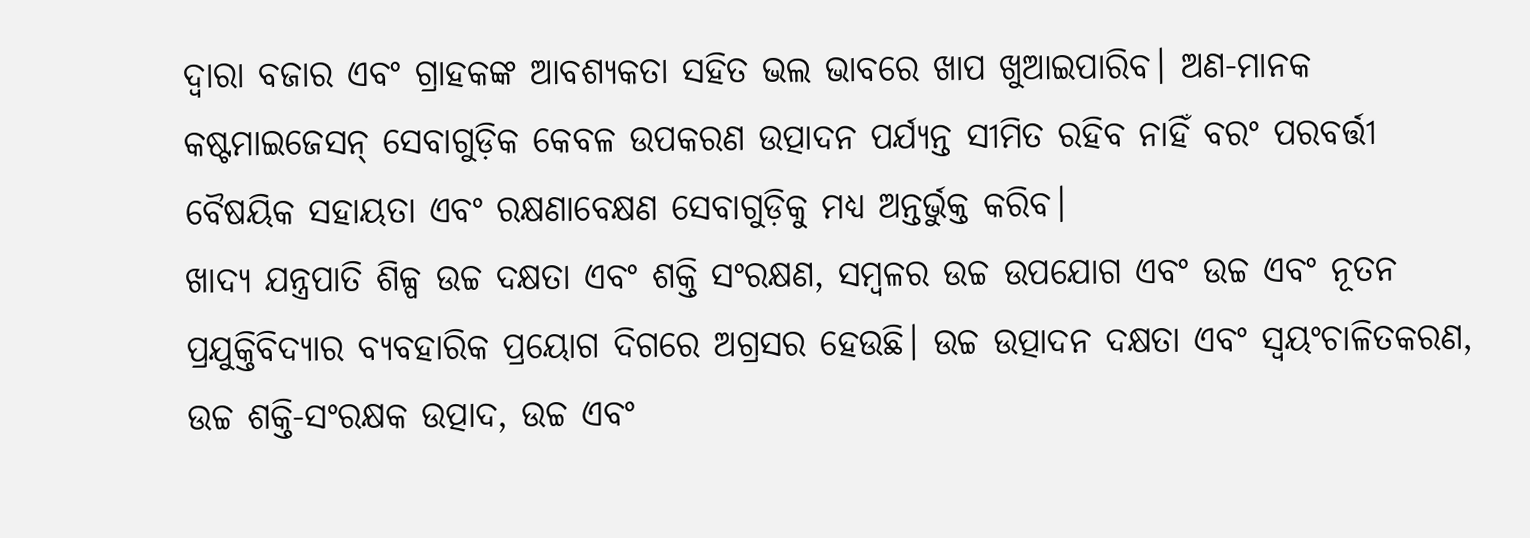ଦ୍ଵାରା ବଜାର ଏବଂ ଗ୍ରାହକଙ୍କ ଆବଶ୍ୟକତା ସହିତ ଭଲ ଭାବରେ ଖାପ ଖୁଆଇପାରିବ। ଅଣ-ମାନକ କଷ୍ଟମାଇଜେସନ୍ ସେବାଗୁଡ଼ିକ କେବଳ ଉପକରଣ ଉତ୍ପାଦନ ପର୍ଯ୍ୟନ୍ତ ସୀମିତ ରହିବ ନାହିଁ ବରଂ ପରବର୍ତ୍ତୀ ବୈଷୟିକ ସହାୟତା ଏବଂ ରକ୍ଷଣାବେକ୍ଷଣ ସେବାଗୁଡ଼ିକୁ ମଧ୍ୟ ଅନ୍ତର୍ଭୁକ୍ତ କରିବ।
ଖାଦ୍ୟ ଯନ୍ତ୍ରପାତି ଶିଳ୍ପ ଉଚ୍ଚ ଦକ୍ଷତା ଏବଂ ଶକ୍ତି ସଂରକ୍ଷଣ, ସମ୍ବଳର ଉଚ୍ଚ ଉପଯୋଗ ଏବଂ ଉଚ୍ଚ ଏବଂ ନୂତନ ପ୍ରଯୁକ୍ତିବିଦ୍ୟାର ବ୍ୟବହାରିକ ପ୍ରୟୋଗ ଦିଗରେ ଅଗ୍ରସର ହେଉଛି। ଉଚ୍ଚ ଉତ୍ପାଦନ ଦକ୍ଷତା ଏବଂ ସ୍ୱୟଂଚାଳିତକରଣ, ଉଚ୍ଚ ଶକ୍ତି-ସଂରକ୍ଷକ ଉତ୍ପାଦ, ଉଚ୍ଚ ଏବଂ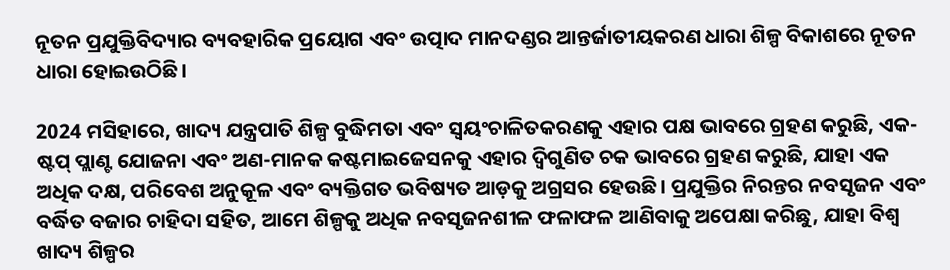ନୂତନ ପ୍ରଯୁକ୍ତିବିଦ୍ୟାର ବ୍ୟବହାରିକ ପ୍ରୟୋଗ ଏବଂ ଉତ୍ପାଦ ମାନଦଣ୍ଡର ଆନ୍ତର୍ଜାତୀୟକରଣ ଧାରା ଶିଳ୍ପ ବିକାଶରେ ନୂତନ ଧାରା ହୋଇଉଠିଛି।

2024 ମସିହାରେ, ଖାଦ୍ୟ ଯନ୍ତ୍ରପାତି ଶିଳ୍ପ ବୁଦ୍ଧିମତା ଏବଂ ସ୍ୱୟଂଚାଳିତକରଣକୁ ଏହାର ପକ୍ଷ ଭାବରେ ଗ୍ରହଣ କରୁଛି, ଏକ-ଷ୍ଟପ୍ ପ୍ଲାଣ୍ଟ ଯୋଜନା ଏବଂ ଅଣ-ମାନକ କଷ୍ଟମାଇଜେସନକୁ ଏହାର ଦ୍ୱିଗୁଣିତ ଚକ ଭାବରେ ଗ୍ରହଣ କରୁଛି, ଯାହା ଏକ ଅଧିକ ଦକ୍ଷ, ପରିବେଶ ଅନୁକୂଳ ଏବଂ ବ୍ୟକ୍ତିଗତ ଭବିଷ୍ୟତ ଆଡ଼କୁ ଅଗ୍ରସର ହେଉଛି। ପ୍ରଯୁକ୍ତିର ନିରନ୍ତର ନବସୃଜନ ଏବଂ ବର୍ଦ୍ଧିତ ବଜାର ଚାହିଦା ସହିତ, ଆମେ ଶିଳ୍ପକୁ ଅଧିକ ନବସୃଜନଶୀଳ ଫଳାଫଳ ଆଣିବାକୁ ଅପେକ୍ଷା କରିଛୁ, ଯାହା ବିଶ୍ୱ ଖାଦ୍ୟ ଶିଳ୍ପର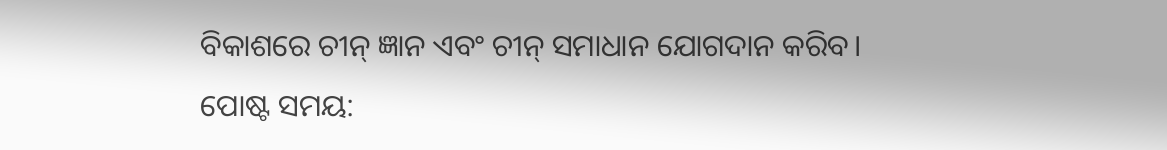ବିକାଶରେ ଚୀନ୍ ଜ୍ଞାନ ଏବଂ ଚୀନ୍ ସମାଧାନ ଯୋଗଦାନ କରିବ।
ପୋଷ୍ଟ ସମୟ: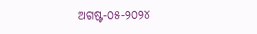ଅଗଷ୍ଟ-୦୫-୨୦୨୪